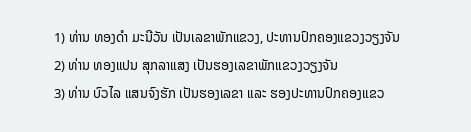1) ທ່ານ ທອງດໍາ ມະນີວັນ ເປັນເລຂາພັກແຂວງ, ປະທານປົກຄອງແຂວງວຽງຈັນ
2) ທ່ານ ທອງແປນ ສຸກລາແສງ ເປັນຮອງເລຂາພັກແຂວງວຽງຈັນ
3) ທ່ານ ບົວໄລ ແສນຈົງຮັກ ເປັນຮອງເລຂາ ແລະ ຮອງປະທານປົກຄອງແຂວ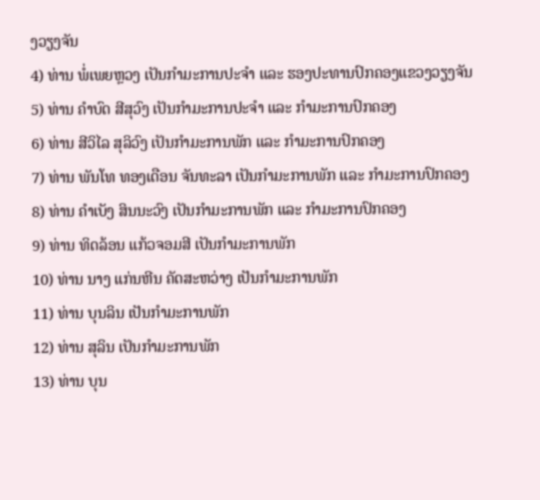ງວຽງຈັນ
4) ທ່ານ ພໍ່ເພຍຫຼວງ ເປັນກໍາມະການປະຈໍາ ແລະ ຮອງປະທານປົກຄອງແຂວງວຽງຈັນ
5) ທ່ານ ຄໍາບົດ ສີສຸວົງ ເປັນກໍາມະການປະຈໍາ ແລະ ກໍາມະການປົກຄອງ
6) ທ່ານ ສີວິໄລ ສຸລິວົງ ເປັນກໍາມະການພັກ ແລະ ກໍາມະການປົກຄອງ
7) ທ່ານ ພັນໂທ ທອງເດືອນ ຈັນທະລາ ເປັນກໍາມະການພັກ ແລະ ກໍາມະການປົກຄອງ
8) ທ່ານ ຄໍາເບັງ ສິນນະວົງ ເປັນກໍາມະການພັກ ແລະ ກໍາມະການປົກຄອງ
9) ທ່ານ ທິດລ້ອນ ແກ້ວຈອມສີ ເປັນກໍາມະການພັກ
10) ທ່ານ ນາງ ແກ່ນຫີນ ຄັດສະຫວ່າງ ເປັນກໍາມະການພັກ
11) ທ່ານ ບຸນລິນ ເປັນກໍາມະການພັກ
12) ທ່ານ ສຸລິນ ເປັນກໍາມະການພັກ
13) ທ່ານ ບຸນ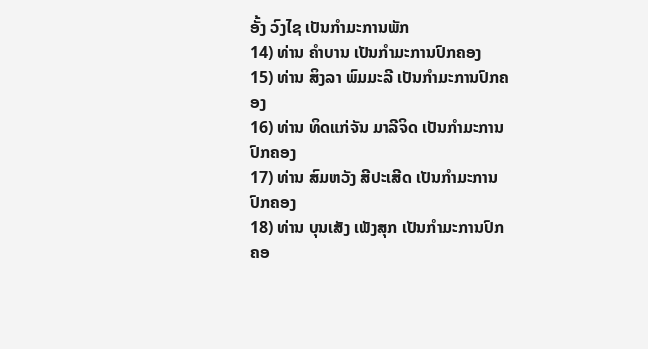ອັ້ງ ວົງໄຊ ເປັນກໍາມະການພັກ
14) ທ່ານ ຄໍາບານ ເປັນກໍາມະການປົກຄອງ
15) ທ່ານ ສິງລາ ພົມມະລີ ເປັນກໍາມະການປົກຄອງ
16) ທ່ານ ທິດແກ່ຈັນ ມາລີຈິດ ເປັນກໍາມະການປົກຄອງ
17) ທ່ານ ສົມຫວັງ ສີປະເສີດ ເປັນກໍາມະການປົກຄອງ
18) ທ່ານ ບຸນເສັງ ເພັງສຸກ ເປັນກໍາມະການປົກຄອ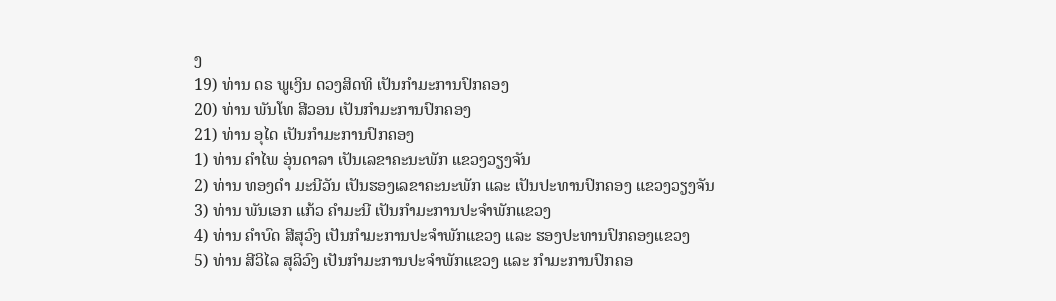ງ
19) ທ່ານ ດຣ ພູເງິນ ດວງສິດທິ ເປັນກໍາມະການປົກຄອງ
20) ທ່ານ ພັນໂທ ສີວອນ ເປັນກໍາມະການປົກຄອງ
21) ທ່ານ ອຸໄດ ເປັນກໍາມະການປົກຄອງ
1) ທ່ານ ຄໍາໄພ ອຸ່ນດາລາ ເປັນເລຂາຄະນະພັກ ແຂວງວຽງຈັນ
2) ທ່ານ ທອງດໍາ ມະນີວັນ ເປັນຮອງເລຂາຄະນະພັກ ແລະ ເປັນປະທານປົກຄອງ ແຂວງວຽງຈັນ
3) ທ່ານ ພັນເອກ ແກ້ວ ຄໍາມະນີ ເປັນກໍາມະການປະຈໍາພັກແຂວງ
4) ທ່ານ ຄໍາບົດ ສີສຸວົງ ເປັນກໍາມະການປະຈໍາພັກແຂວງ ແລະ ຮອງປະທານປົກຄອງແຂວງ
5) ທ່ານ ສີວິໄລ ສຸລິວົງ ເປັນກໍາມະການປະຈໍາພັກແຂວງ ແລະ ກໍາມະການປົກຄອ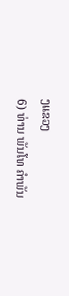ງແຂວງ
6) ທ່ານ ພັນໂທ ຄໍາພັນ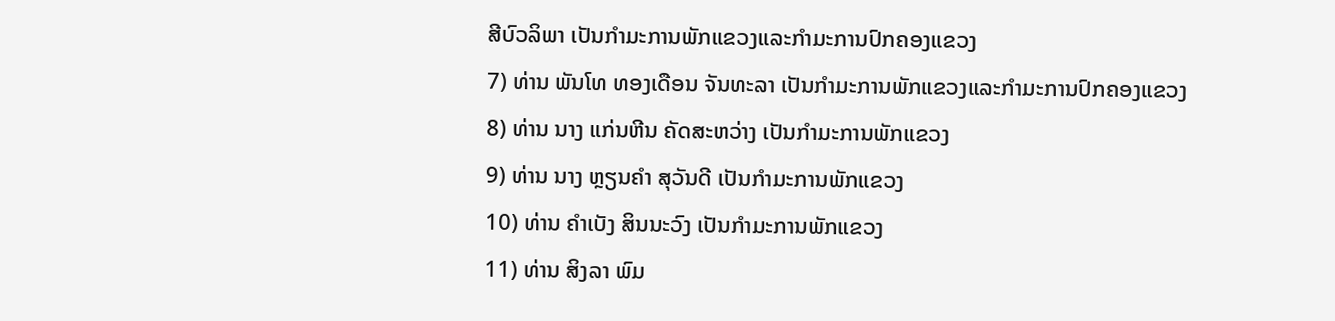ສີບົວລິພາ ເປັນກໍາມະການພັກແຂວງແລະກໍາມະການປົກຄອງແຂວງ
7) ທ່ານ ພັນໂທ ທອງເດືອນ ຈັນທະລາ ເປັນກໍາມະການພັກແຂວງແລະກໍາມະການປົກຄອງແຂວງ
8) ທ່ານ ນາງ ແກ່ນຫີນ ຄັດສະຫວ່າງ ເປັນກໍາມະການພັກແຂວງ
9) ທ່ານ ນາງ ຫຼຽນຄໍາ ສຸວັນດີ ເປັນກໍາມະການພັກແຂວງ
10) ທ່ານ ຄໍາເບັງ ສິນນະວົງ ເປັນກໍາມະການພັກແຂວງ
11) ທ່ານ ສິງລາ ພົມ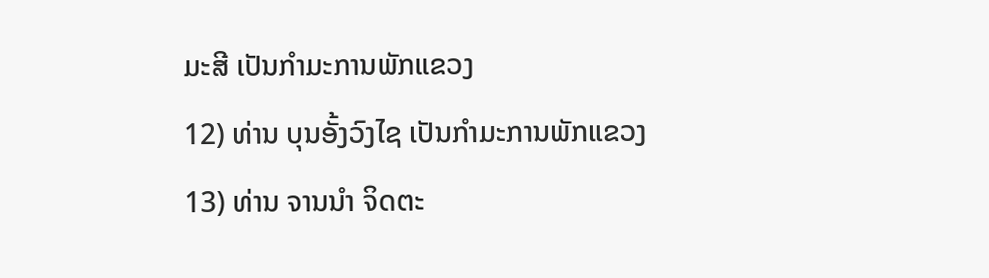ມະສີ ເປັນກໍາມະການພັກແຂວງ
12) ທ່ານ ບຸນອັ້ງວົງໄຊ ເປັນກໍາມະການພັກແຂວງ
13) ທ່ານ ຈານນໍາ ຈິດຕະ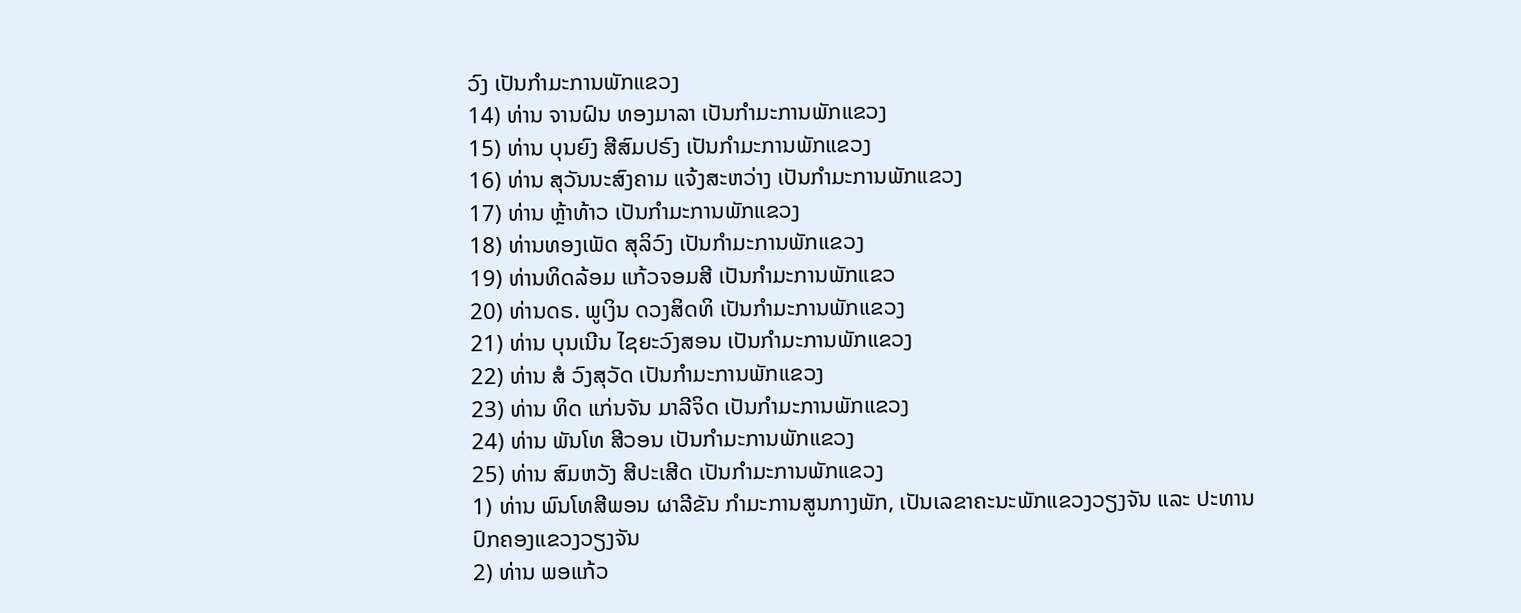ວົງ ເປັນກໍາມະການພັກແຂວງ
14) ທ່ານ ຈານຝົນ ທອງມາລາ ເປັນກໍາມະການພັກແຂວງ
15) ທ່ານ ບຸນຍົງ ສີສົມປຣົງ ເປັນກໍາມະການພັກແຂວງ
16) ທ່ານ ສຸວັນນະສົງຄາມ ແຈ້ງສະຫວ່າງ ເປັນກໍາມະການພັກແຂວງ
17) ທ່ານ ຫຼ້າທ້າວ ເປັນກໍາມະການພັກແຂວງ
18) ທ່ານທອງເພັດ ສຸລິວົງ ເປັນກໍາມະການພັກແຂວງ
19) ທ່ານທິດລ້ອມ ແກ້ວຈອມສີ ເປັນກໍາມະການພັກແຂວ
20) ທ່ານດຣ. ພູເງິນ ດວງສິດທິ ເປັນກໍາມະການພັກແຂວງ
21) ທ່ານ ບຸນເນີນ ໄຊຍະວົງສອນ ເປັນກໍາມະການພັກແຂວງ
22) ທ່ານ ສໍ ວົງສຸວັດ ເປັນກໍາມະການພັກແຂວງ
23) ທ່ານ ທິດ ແກ່ນຈັນ ມາລີຈິດ ເປັນກໍາມະການພັກແຂວງ
24) ທ່ານ ພັນໂທ ສີວອນ ເປັນກໍາມະການພັກແຂວງ
25) ທ່ານ ສົມຫວັງ ສີປະເສີດ ເປັນກໍາມະການພັກແຂວງ
1) ທ່ານ ພົນໂທສີພອນ ຜາລີຂັນ ກໍາມະການສູນກາງພັກ, ເປັນເລຂາຄະນະພັກແຂວງວຽງຈັນ ແລະ ປະທານປົກຄອງແຂວງວຽງຈັນ
2) ທ່ານ ພອແກ້ວ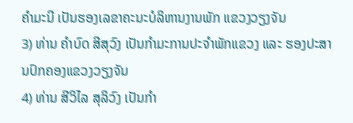ຄໍາມະນີ ເປັນຮອງເລຂາຄະນະບໍລິຫານງານພັກ ແຂວງວຽງຈັນ
3) ທ່ານ ຄໍາບົດ ສີສຸວົງ ເປັນກໍາມະການປະຈໍາພັກແຂວງ ແລະ ຮອງປະສານປົກຄອງແຂວງວຽງຈັນ
4) ທ່ານ ສີວິໄລ ສຸລິວົງ ເປັນກໍາ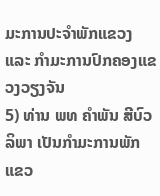ມະການປະຈໍາພັກແຂວງ ແລະ ກໍາມະການປົກຄອງແຂວງວຽງຈັນ
5) ທ່ານ ພທ ຄໍາພັນ ສີບົວລິພາ ເປັນກໍາມະການພັກແຂວ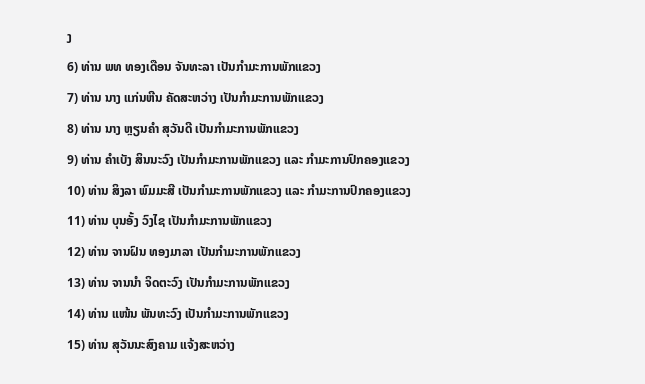ງ
6) ທ່ານ ພທ ທອງເດືອນ ຈັນທະລາ ເປັນກໍາມະການພັກແຂວງ
7) ທ່ານ ນາງ ແກ່ນຫີນ ຄັດສະຫວ່າງ ເປັນກໍາມະການພັກແຂວງ
8) ທ່ານ ນາງ ຫຼຽນຄໍາ ສຸວັນດີ ເປັນກໍາມະການພັກແຂວງ
9) ທ່ານ ຄໍາເບັງ ສິນນະວົງ ເປັນກໍາມະການພັກແຂວງ ແລະ ກໍາມະການປົກຄອງແຂວງ
10) ທ່ານ ສິງລາ ພົມມະສີ ເປັນກໍາມະການພັກແຂວງ ແລະ ກໍາມະການປົກຄອງແຂວງ
11) ທ່ານ ບຸນອັ້ງ ວົງໄຊ ເປັນກໍາມະການພັກແຂວງ
12) ທ່ານ ຈານຝົນ ທອງມາລາ ເປັນກໍາມະການພັກແຂວງ
13) ທ່ານ ຈານນໍາ ຈິດຕະວົງ ເປັນກໍາມະການພັກແຂວງ
14) ທ່ານ ແໜ້ນ ພັນທະວົງ ເປັນກໍາມະການພັກແຂວງ
15) ທ່ານ ສຸວັນນະສົງຄາມ ແຈ້ງສະຫວ່າງ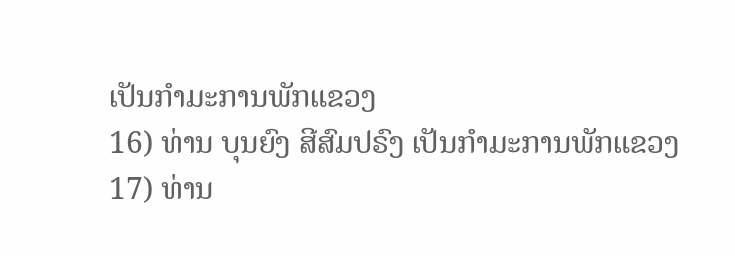ເປັນກໍາມະການພັກແຂວງ
16) ທ່ານ ບຸນຍົງ ສີສົມປຣົງ ເປັນກໍາມະການພັກແຂວງ
17) ທ່ານ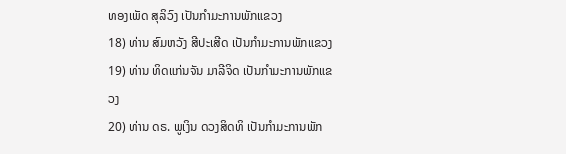ທອງເພັດ ສຸລິວົງ ເປັນກໍາມະການພັກແຂວງ
18) ທ່ານ ສົມຫວັງ ສີປະເສີດ ເປັນກໍາມະການພັກແຂວງ
19) ທ່ານ ທິດແກ່ນຈັນ ມາລີຈິດ ເປັນກໍາມະການພັກແຂວງ
20) ທ່ານ ດຣ. ພູເງິນ ດວງສິດທິ ເປັນກໍາມະການພັກ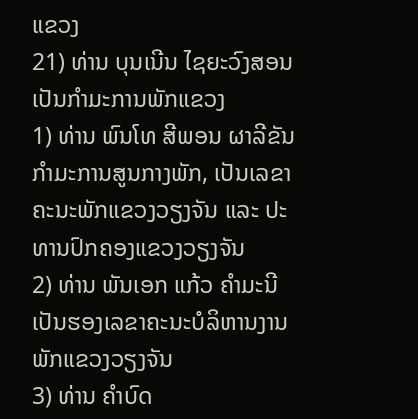ແຂວງ
21) ທ່ານ ບຸນເນີນ ໄຊຍະວົງສອນ ເປັນກໍາມະການພັກແຂວງ
1) ທ່ານ ພົນໂທ ສີພອນ ຜາລີຂັນ ກໍາມະການສູນກາງພັກ, ເປັນເລຂາຄະນະພັກແຂວງວຽງຈັນ ແລະ ປະທານປົກຄອງແຂວງວຽງຈັນ
2) ທ່ານ ພັນເອກ ແກ້ວ ຄໍາມະນີ ເປັນຮອງເລຂາຄະນະບໍລິຫານງານພັກແຂວງວຽງຈັນ
3) ທ່ານ ຄໍາບົດ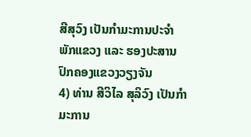ສີສຸວົງ ເປັນກໍາມະການປະຈໍາພັກແຂວງ ແລະ ຮອງປະສານປົກຄອງແຂວງວຽງຈັນ
4) ທ່ານ ສີວິໄລ ສຸລິວົງ ເປັນກໍາມະການ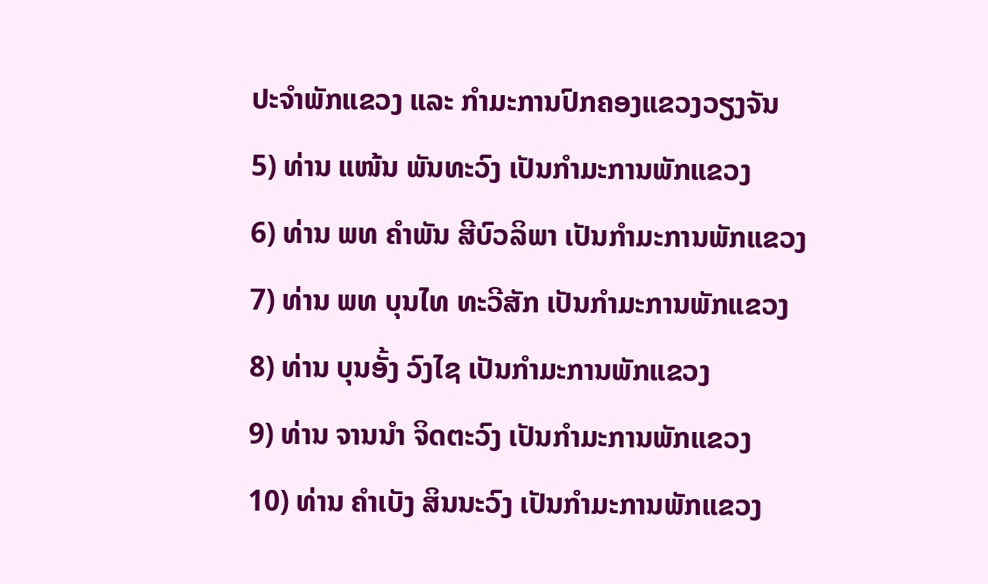ປະຈໍາພັກແຂວງ ແລະ ກໍາມະການປົກຄອງແຂວງວຽງຈັນ
5) ທ່ານ ແໜ້ນ ພັນທະວົງ ເປັນກໍາມະການພັກແຂວງ
6) ທ່ານ ພທ ຄໍາພັນ ສີບົວລິພາ ເປັນກໍາມະການພັກແຂວງ
7) ທ່ານ ພທ ບຸນໄທ ທະວີສັກ ເປັນກໍາມະການພັກແຂວງ
8) ທ່ານ ບຸນອັ້ງ ວົງໄຊ ເປັນກໍາມະການພັກແຂວງ
9) ທ່ານ ຈານນໍາ ຈິດຕະວົງ ເປັນກໍາມະການພັກແຂວງ
10) ທ່ານ ຄໍາເບັງ ສິນນະວົງ ເປັນກໍາມະການພັກແຂວງ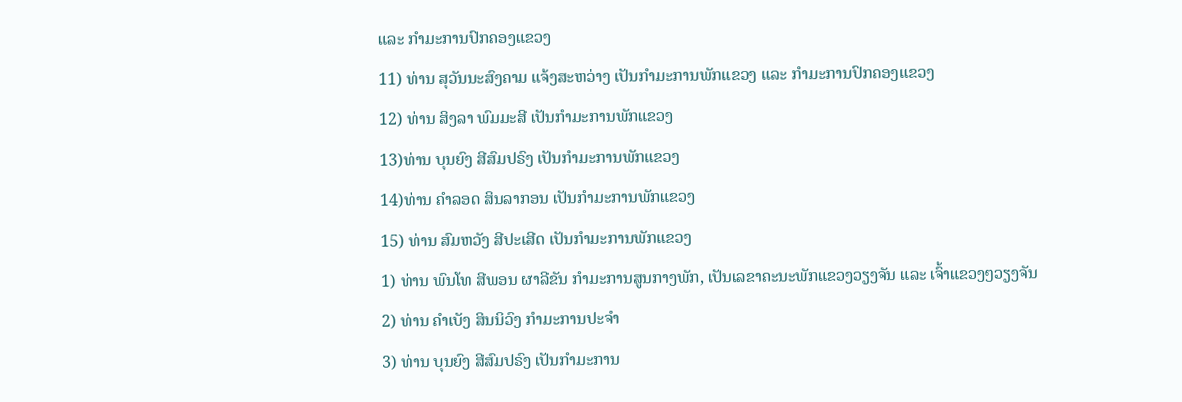ແລະ ກໍາມະການປົກຄອງແຂວງ
11) ທ່ານ ສຸວັນນະສົງຄາມ ແຈ້ງສະຫວ່າງ ເປັນກໍາມະການພັກແຂວງ ແລະ ກໍາມະການປົກຄອງແຂວງ
12) ທ່ານ ສິງລາ ພົມມະສີ ເປັນກໍາມະການພັກແຂວງ
13)ທ່ານ ບຸນຍົງ ສີສົມປຣົງ ເປັນກໍາມະການພັກແຂວງ
14)ທ່ານ ຄໍາລອດ ສິນລາກອນ ເປັນກໍາມະການພັກແຂວງ
15) ທ່ານ ສົມຫວັງ ສີປະເສີດ ເປັນກໍາມະການພັກແຂວງ
1) ທ່ານ ພົນໂທ ສີພອນ ຜາລີຂັນ ກໍາມະການສູນກາງພັກ, ເປັນເລຂາຄະນະພັກແຂວງວຽງຈັນ ແລະ ເຈົ້າແຂວງໆວຽງຈັນ
2) ທ່ານ ຄໍາເບັງ ສິນນິວົງ ກໍາມະການປະຈໍາ
3) ທ່ານ ບຸນຍົງ ສີສົມປຣົງ ເປັນກໍາມະການ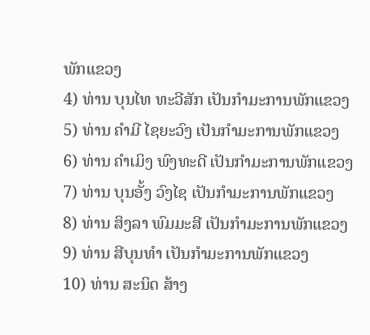ພັກແຂວງ
4) ທ່ານ ບຸນໄທ ທະວີສັກ ເປັນກໍາມະການພັກແຂວງ
5) ທ່ານ ຄໍາມີ ໄຊຍະວົງ ເປັນກໍາມະການພັກແຂວງ
6) ທ່ານ ຄໍາເມິງ ພົງທະດີ ເປັນກໍາມະການພັກແຂວງ
7) ທ່ານ ບຸນອັ້ງ ວົງໄຊ ເປັນກໍາມະການພັກແຂວງ
8) ທ່ານ ສິງລາ ພົມມະສີ ເປັນກໍາມະການພັກແຂວງ
9) ທ່ານ ສີບຸນທໍາ ເປັນກໍາມະການພັກແຂວງ
10) ທ່ານ ສະນິດ ສ້າງ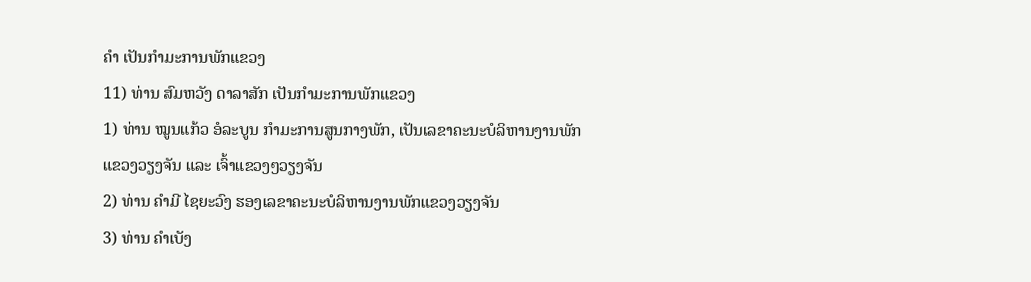ຄໍາ ເປັນກໍາມະການພັກແຂວງ
11) ທ່ານ ສົມຫວັງ ດາລາສັກ ເປັນກໍາມະການພັກແຂວງ
1) ທ່ານ ໝູນແກ້ວ ອໍລະບູນ ກໍາມະການສູນກາງພັກ, ເປັນເລຂາຄະນະບໍລິຫານງານພັກແຂວງວຽງຈັນ ແລະ ເຈົ້າແຂວງໆວຽງຈັນ
2) ທ່ານ ຄໍາມີ ໄຊຍະວົງ ຮອງເລຂາຄະນະບໍລິຫານງານພັກແຂວງວຽງຈັນ
3) ທ່ານ ຄໍາເບັງ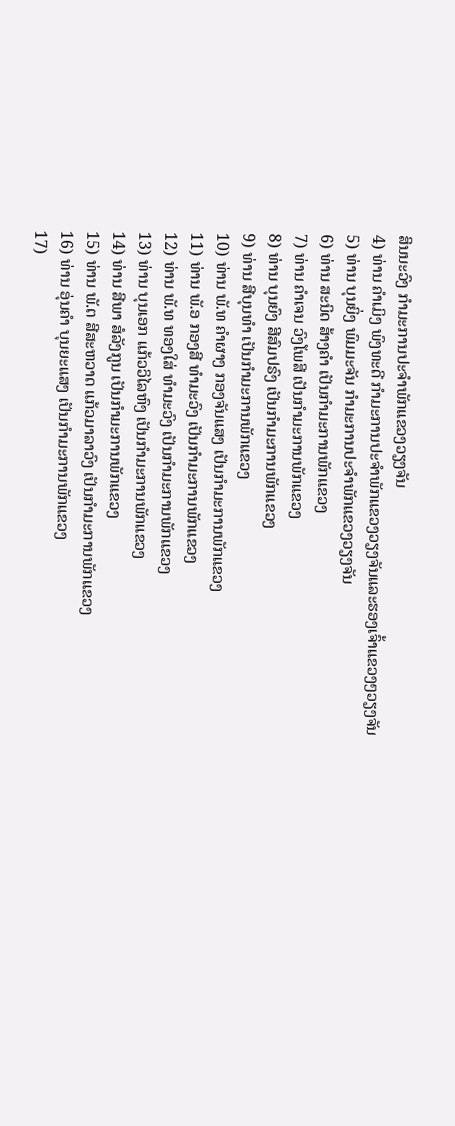ສິນນະວົງ ກໍາມະການປະຈໍາພັກແຂວງວຽງຈັນ
4) ທ່ານ ຄໍາເມິງ ພົງທະດີ ກໍາມະການປະຈໍາພັກແຂວງວຽງຈັນແລະຮອງເຈົ້າແຂວງໆວຽງຈັນ
5) ທ່ານ ບຸນຍິ່ງ ພົມມະຈັນ ກໍາມະການປະຈໍາພັກແຂວງວຽງຈັນ
6) ທ່ານ ສະນິດ ສ້າງຄໍາ ເປັນກໍາມະການພັກແຂວງ
7) ທ່ານ ຄໍາເຈນ ວົງໂພສີ ເປັນກໍາມະການພັກແຂວງ
8) ທ່ານ ບຸນຍົງ ສີສົມປຣົງ ເປັນກໍາມະການພັກແຂວງ
9) ທ່ານ ສີບຸນທໍາ ເປັນກໍາມະການພັກແຂວງ
10) ທ່ານ ພັ.ທ ຄໍາຜາງ ກອງຈັນແສງ ເປັນກໍາມະການພັກແຂວງ
11) ທ່ານ ພັ.ອ ກອງສີ ທໍາມະວົງ ເປັນກໍາມະການພັກແຂວງ
12) ທ່ານ ພັ.ທ ທອງໃສ່ ທໍາມະວົງ ເປັນກໍາມະການພັກແຂວງ
13) ທ່ານ ບຸນເອກ ແກ້ວວິໄລຫົງ ເປັນກໍາມະການພັກແຂວງ
14) ທ່ານ ສີພາ ສໍລັງກູນ ເປັນກໍາມະການພັກແຂວງ
15) ທ່ານ ພັ.ຕ ສີສະຫວາດ ແກ້ວມາລາວົງ ເປັນກໍາມະການພັກແຂວງ
16) ທ່ານ ອຸ່ນຄໍາ ບຸນຍະແສງ ເປັນກໍາມະການພັກແຂວງ
17)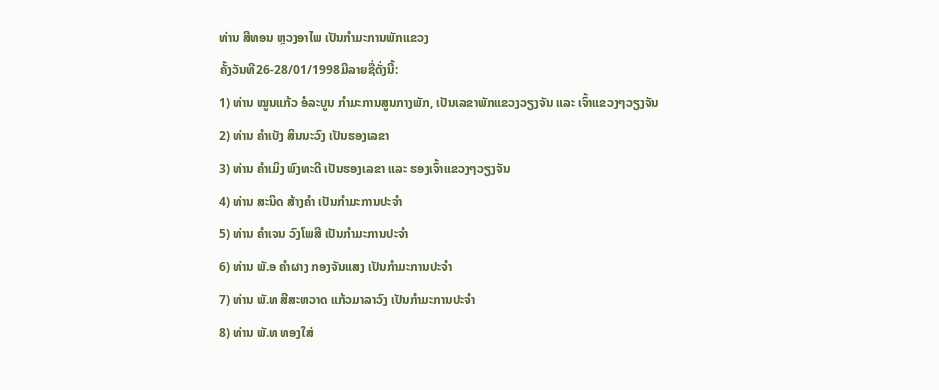ທ່ານ ສີທອນ ຫຼວງອາໄພ ເປັນກໍາມະການພັກແຂວງ
ຄັ້ງວັນທີ26-28/01/1998ມີລາຍຊື່ດັ່ງນີ້:
1) ທ່ານ ໝູນແກ້ວ ອໍລະບູນ ກໍາມະການສູນກາງພັກ, ເປັນເລຂາພັກແຂວງວຽງຈັນ ແລະ ເຈົ້າແຂວງໆວຽງຈັນ
2) ທ່ານ ຄໍາເບັງ ສິນນະວົງ ເປັນຮອງເລຂາ
3) ທ່ານ ຄໍາເມິງ ພົງທະດີ ເປັນຮອງເລຂາ ແລະ ຮອງເຈົ້າແຂວງໆວຽງຈັນ
4) ທ່ານ ສະນິດ ສ້າງຄໍາ ເປັນກໍາມະການປະຈໍາ
5) ທ່ານ ຄໍາເຈນ ວົງໂພສີ ເປັນກໍາມະການປະຈໍາ
6) ທ່ານ ພັ.ອ ຄໍາຜາງ ກອງຈັນແສງ ເປັນກໍາມະການປະຈໍາ
7) ທ່ານ ພັ.ທ ສີສະຫວາດ ແກ້ວມາລາວົງ ເປັນກໍາມະການປະຈໍາ
8) ທ່ານ ພັ.ທ ທອງໃສ່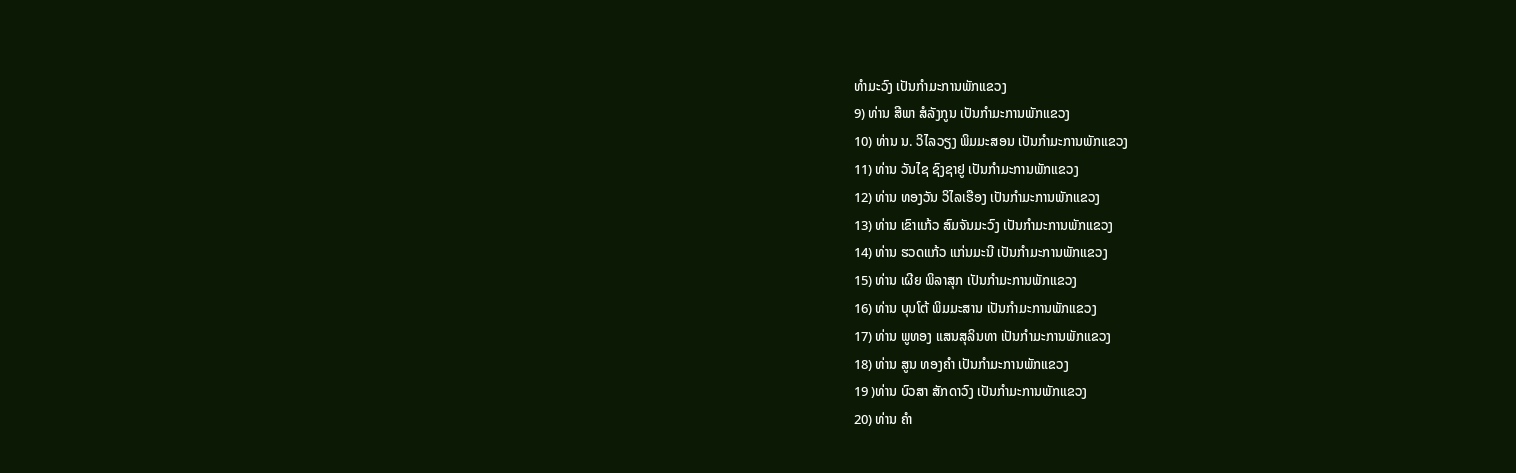ທໍາມະວົງ ເປັນກໍາມະການພັກແຂວງ
9) ທ່ານ ສີພາ ສໍລັງກູນ ເປັນກໍາມະການພັກແຂວງ
10) ທ່ານ ນ. ວິໄລວຽງ ພິມມະສອນ ເປັນກໍາມະການພັກແຂວງ
11) ທ່ານ ວັນໄຊ ຊົງຊາຢູ ເປັນກໍາມະການພັກແຂວງ
12) ທ່ານ ທອງວັນ ວິໄລເຮືອງ ເປັນກໍາມະການພັກແຂວງ
13) ທ່ານ ເຂົາແກ້ວ ສົມຈັນມະວົງ ເປັນກໍາມະການພັກແຂວງ
14) ທ່ານ ຮວດແກ້ວ ແກ່ນມະນີ ເປັນກໍາມະການພັກແຂວງ
15) ທ່ານ ເຜີຍ ພິລາສຸກ ເປັນກໍາມະການພັກແຂວງ
16) ທ່ານ ບຸນໂຕ້ ພິມມະສານ ເປັນກໍາມະການພັກແຂວງ
17) ທ່ານ ພູທອງ ແສນສຸລິນທາ ເປັນກໍາມະການພັກແຂວງ
18) ທ່ານ ສູນ ທອງຄໍາ ເປັນກໍາມະການພັກແຂວງ
19 )ທ່ານ ບົວສາ ສັກດາວົງ ເປັນກໍາມະການພັກແຂວງ
20) ທ່ານ ຄໍາ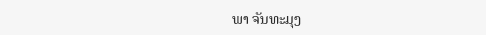ພາ ຈັນທະມຸງ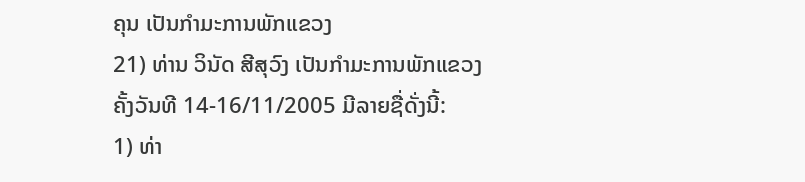ຄຸນ ເປັນກໍາມະການພັກແຂວງ
21) ທ່ານ ວິນັດ ສີສຸວົງ ເປັນກໍາມະການພັກແຂວງ
ຄັ້ງວັນທີ 14-16/11/2005 ມີລາຍຊື່ດັ່ງນີ້:
1) ທ່າ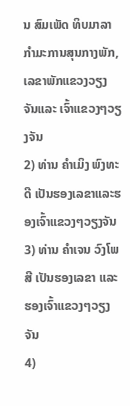ນ ສົມເພັດ ທິບມາລາ ກໍາມະການສຸນກາງພັກ, ເລຂາພັກແຂວງວຽງຈັນແລະ ເຈົ້າແຂວງໆວຽງຈັນ
2) ທ່ານ ຄໍາເມິງ ພົງທະດີ ເປັນຮອງເລຂາແລະຮອງເຈົ້າແຂວງໆວຽງຈັນ
3) ທ່ານ ຄໍາເຈນ ວົງໂພສີ ເປັນຮອງເລຂາ ແລະ ຮອງເຈົ້າແຂວງໆວຽງຈັນ
4)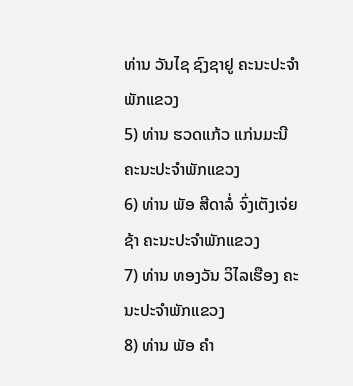ທ່ານ ວັນໄຊ ຊົງຊາຢູ ຄະນະປະຈໍາພັກແຂວງ
5) ທ່ານ ຮວດແກ້ວ ແກ່ນມະນີ ຄະນະປະຈໍາພັກແຂວງ
6) ທ່ານ ພັອ ສີດາລໍ່ ຈົ່ງເຕັງເຈ່ຍຊ້າ ຄະນະປະຈໍາພັກແຂວງ
7) ທ່ານ ທອງວັນ ວິໄລເຮືອງ ຄະນະປະຈໍາພັກແຂວງ
8) ທ່ານ ພັອ ຄໍາ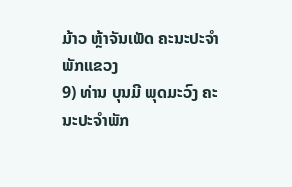ມ້າວ ຫຼ້າຈັນເພັດ ຄະນະປະຈໍາພັກແຂວງ
9) ທ່ານ ບຸນມີ ພຸດມະວົງ ຄະນະປະຈໍາພັກ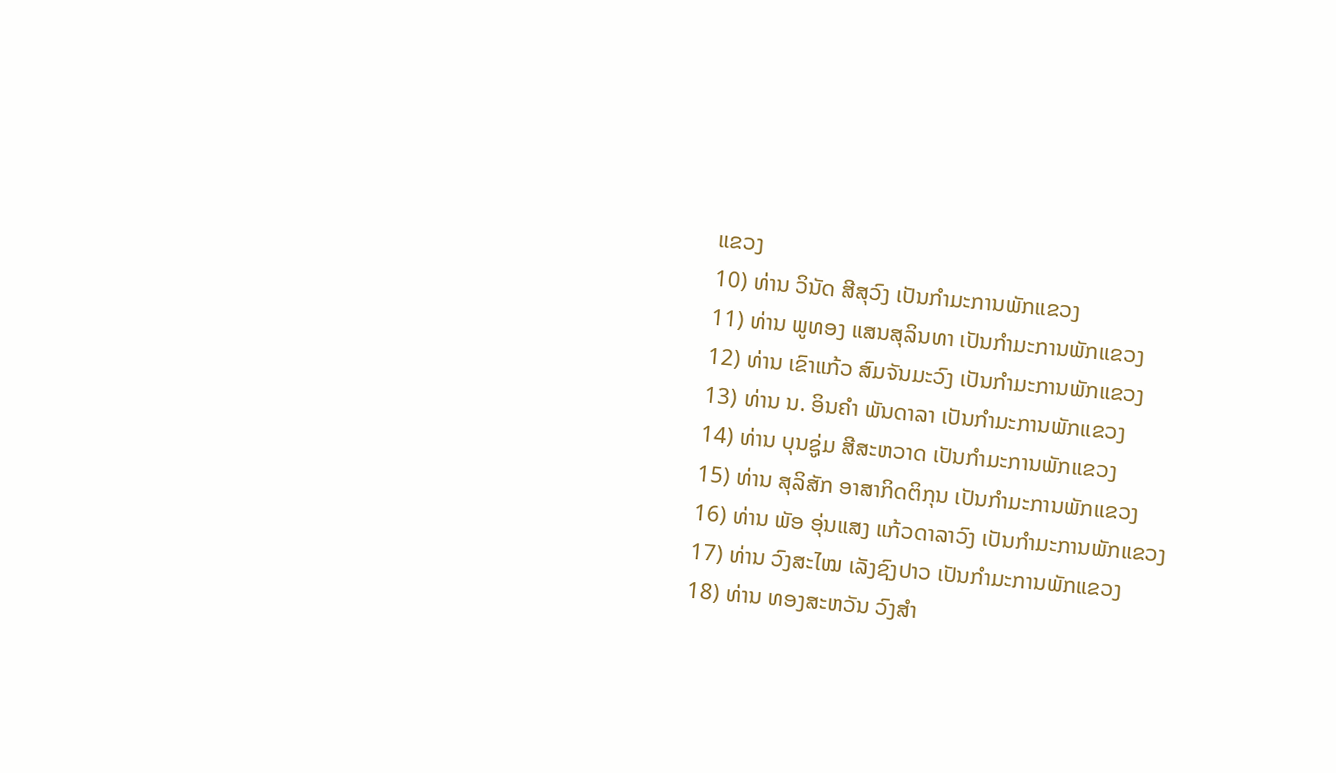ແຂວງ
10) ທ່ານ ວິນັດ ສີສຸວົງ ເປັນກໍາມະການພັກແຂວງ
11) ທ່ານ ພູທອງ ແສນສຸລິນທາ ເປັນກໍາມະການພັກແຂວງ
12) ທ່ານ ເຂົາແກ້ວ ສົມຈັນມະວົງ ເປັນກໍາມະການພັກແຂວງ
13) ທ່ານ ນ. ອິນຄໍາ ພັນດາລາ ເປັນກໍາມະການພັກແຂວງ
14) ທ່ານ ບຸນຊູ່ມ ສີສະຫວາດ ເປັນກໍາມະການພັກແຂວງ
15) ທ່ານ ສຸລິສັກ ອາສາກິດຕິກຸນ ເປັນກໍາມະການພັກແຂວງ
16) ທ່ານ ພັອ ອຸ່ນແສງ ແກ້ວດາລາວົງ ເປັນກໍາມະການພັກແຂວງ
17) ທ່ານ ວົງສະໄໝ ເລັງຊົງປາວ ເປັນກໍາມະການພັກແຂວງ
18) ທ່ານ ທອງສະຫວັນ ວົງສໍາ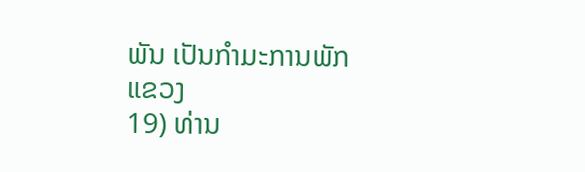ພັນ ເປັນກໍາມະການພັກແຂວງ
19) ທ່ານ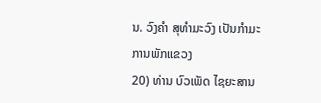ນ. ວົງຄໍາ ສຸທໍາມະວົງ ເປັນກໍາມະການພັກແຂວງ
20) ທ່ານ ບົວເພັດ ໄຊຍະສານ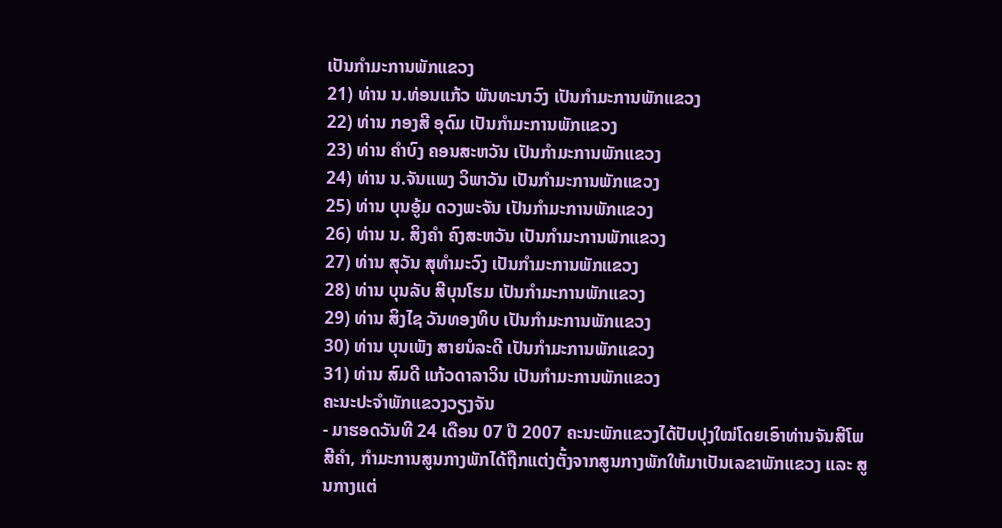ເປັນກໍາມະການພັກແຂວງ
21) ທ່ານ ນ.ທ່ອນແກ້ວ ພັນທະນາວົງ ເປັນກໍາມະການພັກແຂວງ
22) ທ່ານ ກອງສີ ອຸດົມ ເປັນກໍາມະການພັກແຂວງ
23) ທ່ານ ຄໍາບົງ ຄອນສະຫວັນ ເປັນກໍາມະການພັກແຂວງ
24) ທ່ານ ນ.ຈັນແພງ ວິພາວັນ ເປັນກໍາມະການພັກແຂວງ
25) ທ່ານ ບຸນອູ້ມ ດວງພະຈັນ ເປັນກໍາມະການພັກແຂວງ
26) ທ່ານ ນ. ສິງຄໍາ ຄົງສະຫວັນ ເປັນກໍາມະການພັກແຂວງ
27) ທ່ານ ສຸວັນ ສຸທໍາມະວົງ ເປັນກໍາມະການພັກແຂວງ
28) ທ່ານ ບຸນລັບ ສີບຸນໂຮມ ເປັນກໍາມະການພັກແຂວງ
29) ທ່ານ ສິງໄຊ ວັນທອງທິບ ເປັນກໍາມະການພັກແຂວງ
30) ທ່ານ ບຸນເພັງ ສາຍນໍລະດີ ເປັນກໍາມະການພັກແຂວງ
31) ທ່ານ ສົມດີ ແກ້ວດາລາວິນ ເປັນກໍາມະການພັກແຂວງ
ຄະນະປະຈໍາພັກແຂວງວຽງຈັນ
- ມາຮອດວັນທີ 24 ເດືອນ 07 ປີ 2007 ຄະນະພັກແຂວງໄດ້ປັບປຸງໃໝ່ໂດຍເອົາທ່ານຈັນສີໂພສີຄໍາ, ກໍາມະການສູນກາງພັກໄດ້ຖືກແຕ່ງຕັ້ງຈາກສູນກາງພັກໃຫ້ມາເປັນເລຂາພັກແຂວງ ແລະ ສູນກາງແຕ່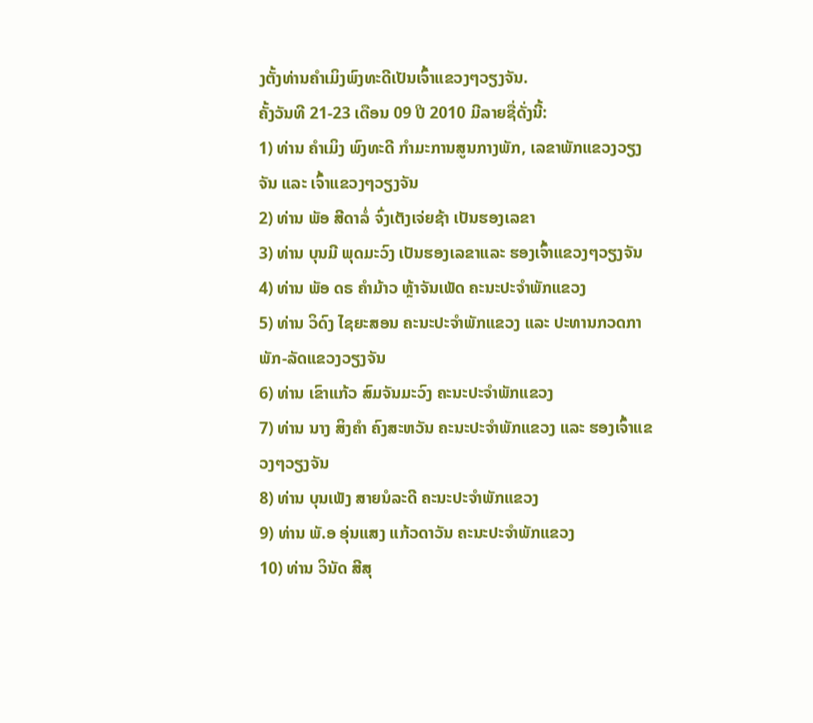ງຕັ້ງທ່ານຄໍາເມິງພົງທະດີເປັນເຈົ້າແຂວງໆວຽງຈັນ.
ຄັ້ງວັນທີ 21-23 ເດືອນ 09 ປີ 2010 ມີລາຍຊື່ດັ່ງນີ້:
1) ທ່ານ ຄໍາເມິງ ພົງທະດີ ກໍາມະການສູນກາງພັກ, ເລຂາພັກແຂວງວຽງຈັນ ແລະ ເຈົ້າແຂວງໆວຽງຈັນ
2) ທ່ານ ພັອ ສີດາລໍ່ ຈົ່ງເຕັງເຈ່ຍຊ້າ ເປັນຮອງເລຂາ
3) ທ່ານ ບຸນມີ ພຸດມະວົງ ເປັນຮອງເລຂາແລະ ຮອງເຈົ້າແຂວງໆວຽງຈັນ
4) ທ່ານ ພັອ ດຣ ຄໍາມ້າວ ຫຼ້າຈັນເພັດ ຄະນະປະຈໍາພັກແຂວງ
5) ທ່ານ ວິດົງ ໄຊຍະສອນ ຄະນະປະຈໍາພັກແຂວງ ແລະ ປະທານກວດກາພັກ-ລັດແຂວງວຽງຈັນ
6) ທ່ານ ເຂົາແກ້ວ ສົມຈັນມະວົງ ຄະນະປະຈໍາພັກແຂວງ
7) ທ່ານ ນາງ ສິງຄໍາ ຄົງສະຫວັນ ຄະນະປະຈໍາພັກແຂວງ ແລະ ຮອງເຈົ້າແຂວງໆວຽງຈັນ
8) ທ່ານ ບຸນເພັງ ສາຍນໍລະດີ ຄະນະປະຈໍາພັກແຂວງ
9) ທ່ານ ພັ.ອ ອຸ່ນແສງ ແກ້ວດາວັນ ຄະນະປະຈໍາພັກແຂວງ
10) ທ່ານ ວິນັດ ສີສຸ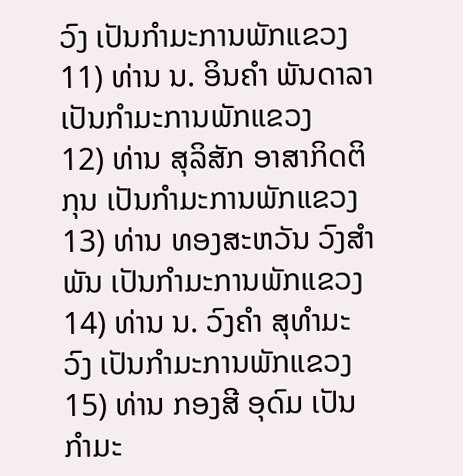ວົງ ເປັນກໍາມະການພັກແຂວງ
11) ທ່ານ ນ. ອິນຄໍາ ພັນດາລາ ເປັນກໍາມະການພັກແຂວງ
12) ທ່ານ ສຸລິສັກ ອາສາກິດຕິກຸນ ເປັນກໍາມະການພັກແຂວງ
13) ທ່ານ ທອງສະຫວັນ ວົງສໍາພັນ ເປັນກໍາມະການພັກແຂວງ
14) ທ່ານ ນ. ວົງຄໍາ ສຸທໍາມະວົງ ເປັນກໍາມະການພັກແຂວງ
15) ທ່ານ ກອງສີ ອຸດົມ ເປັນກໍາມະ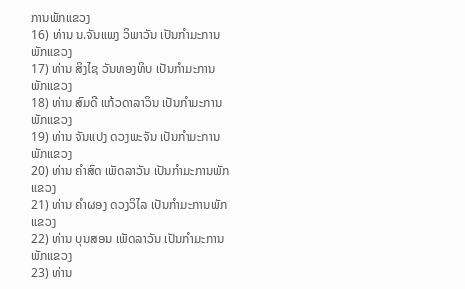ການພັກແຂວງ
16) ທ່ານ ນ.ຈັນແພງ ວິພາວັນ ເປັນກໍາມະການພັກແຂວງ
17) ທ່ານ ສິງໄຊ ວັນທອງທິບ ເປັນກໍາມະການພັກແຂວງ
18) ທ່ານ ສົມດີ ແກ້ວດາລາວິນ ເປັນກໍາມະການພັກແຂວງ
19) ທ່ານ ຈັນແປງ ດວງພະຈັນ ເປັນກໍາມະການພັກແຂວງ
20) ທ່ານ ຄໍາສົດ ເພັດລາວັນ ເປັນກໍາມະການພັກແຂວງ
21) ທ່ານ ຄໍາຜອງ ດວງວິໄລ ເປັນກໍາມະການພັກແຂວງ
22) ທ່ານ ບຸນສອນ ເພັດລາວັນ ເປັນກໍາມະການພັກແຂວງ
23) ທ່ານ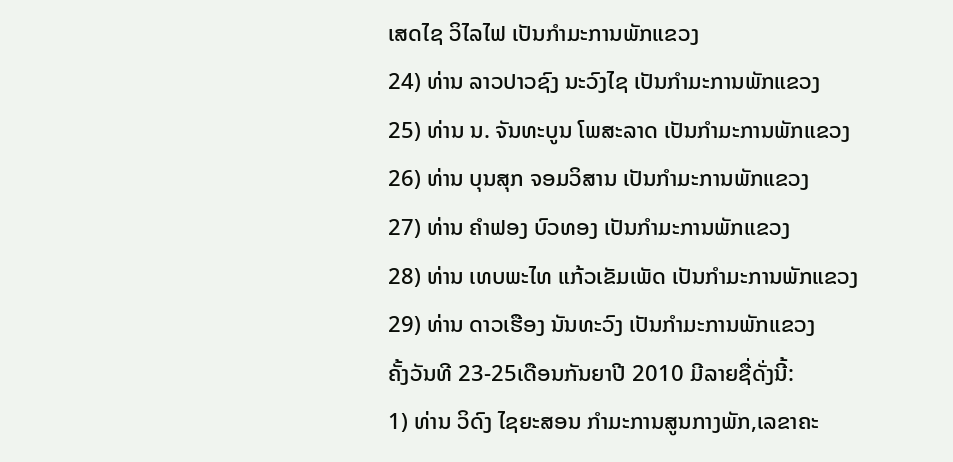ເສດໄຊ ວິໄລໄຟ ເປັນກໍາມະການພັກແຂວງ
24) ທ່ານ ລາວປາວຊົງ ນະວົງໄຊ ເປັນກໍາມະການພັກແຂວງ
25) ທ່ານ ນ. ຈັນທະບູນ ໂພສະລາດ ເປັນກໍາມະການພັກແຂວງ
26) ທ່ານ ບຸນສຸກ ຈອມວິສານ ເປັນກໍາມະການພັກແຂວງ
27) ທ່ານ ຄໍາຟອງ ບົວທອງ ເປັນກໍາມະການພັກແຂວງ
28) ທ່ານ ເທບພະໄທ ແກ້ວເຂັມເພັດ ເປັນກໍາມະການພັກແຂວງ
29) ທ່ານ ດາວເຮືອງ ນັນທະວົງ ເປັນກໍາມະການພັກແຂວງ
ຄັ້ງວັນທີ 23-25ເດືອນກັນຍາປີ 2010 ມີລາຍຊື່ດັ່ງນີ້:
1) ທ່ານ ວິດົງ ໄຊຍະສອນ ກໍາມະການສູນກາງພັກ,ເລຂາຄະ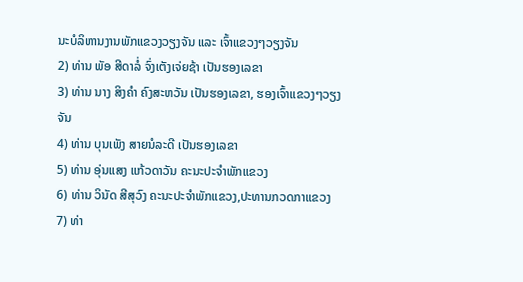ນະບໍລິຫານງານພັກແຂວງວຽງຈັນ ແລະ ເຈົ້າແຂວງໆວຽງຈັນ
2) ທ່ານ ພັອ ສີດາລໍ່ ຈົ່ງເຕັງເຈ່ຍຊ້າ ເປັນຮອງເລຂາ
3) ທ່ານ ນາງ ສິງຄໍາ ຄົງສະຫວັນ ເປັນຮອງເລຂາ, ຮອງເຈົ້າແຂວງໆວຽງຈັນ
4) ທ່ານ ບຸນເພັງ ສາຍນໍລະດີ ເປັນຮອງເລຂາ
5) ທ່ານ ອຸ່ນແສງ ແກ້ວດາວັນ ຄະນະປະຈໍາພັກແຂວງ
6) ທ່ານ ວິນັດ ສີສຸວົງ ຄະນະປະຈໍາພັກແຂວງ,ປະທານກວດກາແຂວງ
7) ທ່າ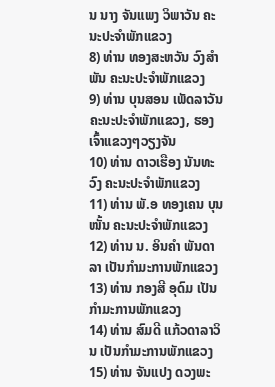ນ ນາງ ຈັນແພງ ວິພາວັນ ຄະນະປະຈໍາພັກແຂວງ
8) ທ່ານ ທອງສະຫວັນ ວົງສໍາພັນ ຄະນະປະຈໍາພັກແຂວງ
9) ທ່ານ ບຸນສອນ ເພັດລາວັນ ຄະນະປະຈໍາພັກແຂວງ, ຮອງເຈົ້າແຂວງໆວຽງຈັນ
10) ທ່ານ ດາວເຮືອງ ນັນທະວົງ ຄະນະປະຈໍາພັກແຂວງ
11) ທ່ານ ພັ.ອ ທອງເຄນ ບຸນໜັ້ນ ຄະນະປະຈໍາພັກແຂວງ
12) ທ່ານ ນ. ອິນຄໍາ ພັນດາລາ ເປັນກໍາມະການພັກແຂວງ
13) ທ່ານ ກອງສີ ອຸດົມ ເປັນກໍາມະການພັກແຂວງ
14) ທ່ານ ສົມດີ ແກ້ວດາລາວິນ ເປັນກໍາມະການພັກແຂວງ
15) ທ່ານ ຈັນແປງ ດວງພະ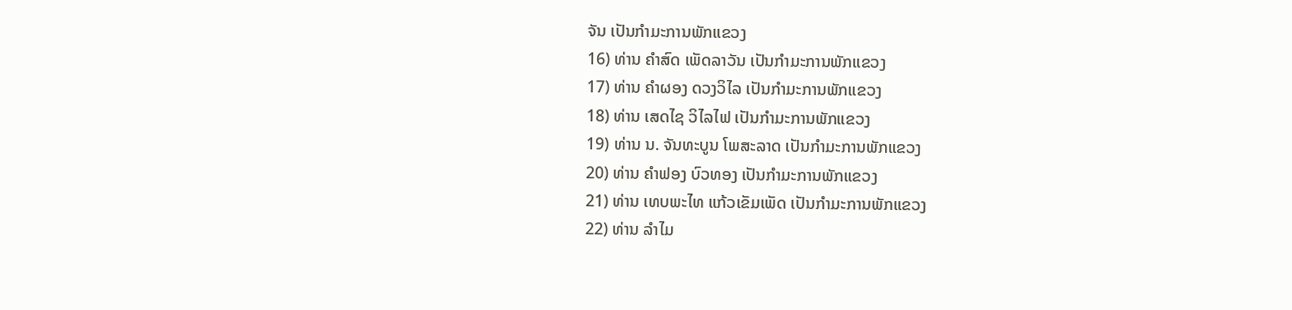ຈັນ ເປັນກໍາມະການພັກແຂວງ
16) ທ່ານ ຄໍາສົດ ເພັດລາວັນ ເປັນກໍາມະການພັກແຂວງ
17) ທ່ານ ຄໍາຜອງ ດວງວິໄລ ເປັນກໍາມະການພັກແຂວງ
18) ທ່ານ ເສດໄຊ ວິໄລໄຟ ເປັນກໍາມະການພັກແຂວງ
19) ທ່ານ ນ. ຈັນທະບູນ ໂພສະລາດ ເປັນກໍາມະການພັກແຂວງ
20) ທ່ານ ຄໍາຟອງ ບົວທອງ ເປັນກໍາມະການພັກແຂວງ
21) ທ່ານ ເທບພະໄທ ແກ້ວເຂັມເພັດ ເປັນກໍາມະການພັກແຂວງ
22) ທ່ານ ລໍາໄມ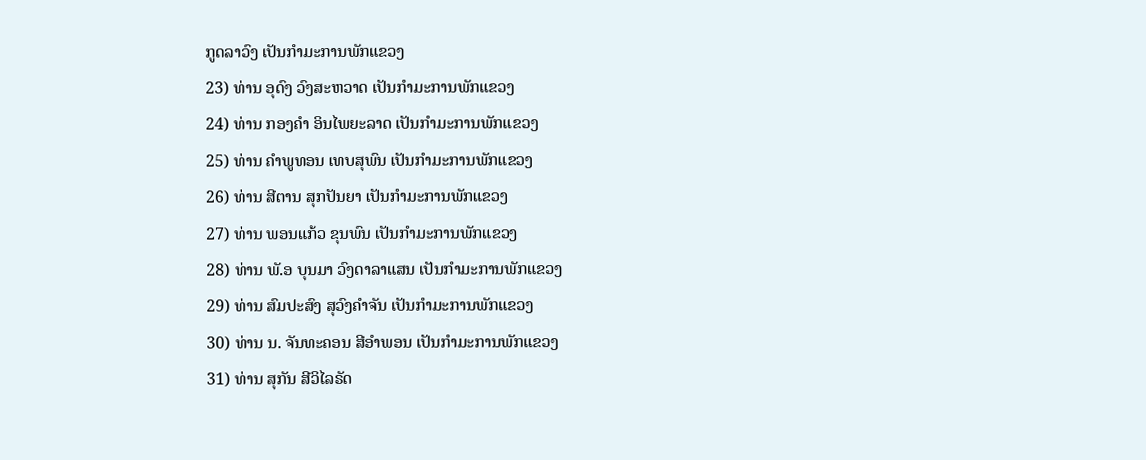ກູດລາວົງ ເປັນກໍາມະການພັກແຂວງ
23) ທ່ານ ອຸດົງ ວົງສະຫວາດ ເປັນກໍາມະການພັກແຂວງ
24) ທ່ານ ກອງຄໍາ ອິນໄພຍະລາດ ເປັນກໍາມະການພັກແຂວງ
25) ທ່ານ ຄໍາພູທອນ ເທບສຸພົນ ເປັນກໍາມະການພັກແຂວງ
26) ທ່ານ ສີຕານ ສຸກປັນຍາ ເປັນກໍາມະການພັກແຂວງ
27) ທ່ານ ພອນແກ້ວ ຂຸນພົນ ເປັນກໍາມະການພັກແຂວງ
28) ທ່ານ ພັ.ອ ບຸນມາ ວົງດາລາແສນ ເປັນກໍາມະການພັກແຂວງ
29) ທ່ານ ສົມປະສົງ ສຸວົງຄໍາຈັນ ເປັນກໍາມະການພັກແຂວງ
30) ທ່ານ ນ. ຈັນທະຄອນ ສີອໍາພອນ ເປັນກໍາມະການພັກແຂວງ
31) ທ່ານ ສຸກັນ ສີວິໄລຣັດ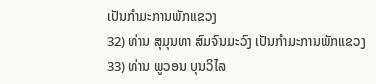ເປັນກໍາມະການພັກແຂວງ
32) ທ່ານ ສຸມຸນທາ ສົມຈົນມະວົງ ເປັນກໍາມະການພັກແຂວງ
33) ທ່ານ ພູວອນ ບຸນວິໄລ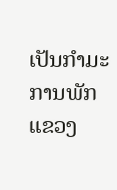ເປັນກໍາມະການພັກແຂວງ